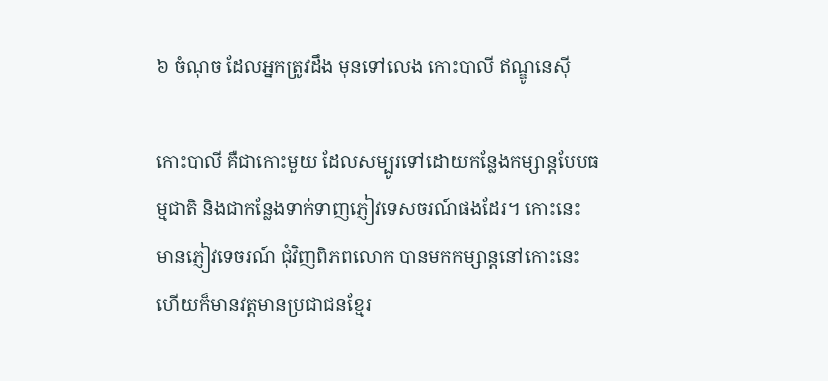៦ ចំណុច ដែលអ្នកត្រូវដឹង មុនទៅលេង កោះបាលី ឥណ្ឌូនេស៊ី

កោះបាលី គឺជាកោះមួយ ដែលសម្បូរទៅដោយកន្លែងកម្សាន្តបែបធម្មជាតិ និងជាកន្លែងទាក់ទាញភ្ញៀវទេសចរណ៍ផងដែរ។ កោះនេះ មានភ្ញៀវទេចរណ៍ ជុំវិញពិភពលោក បានមកកម្សាន្តនៅកោះនេះ ហើយក៏មានវត្តមានប្រជាជនខ្មែរ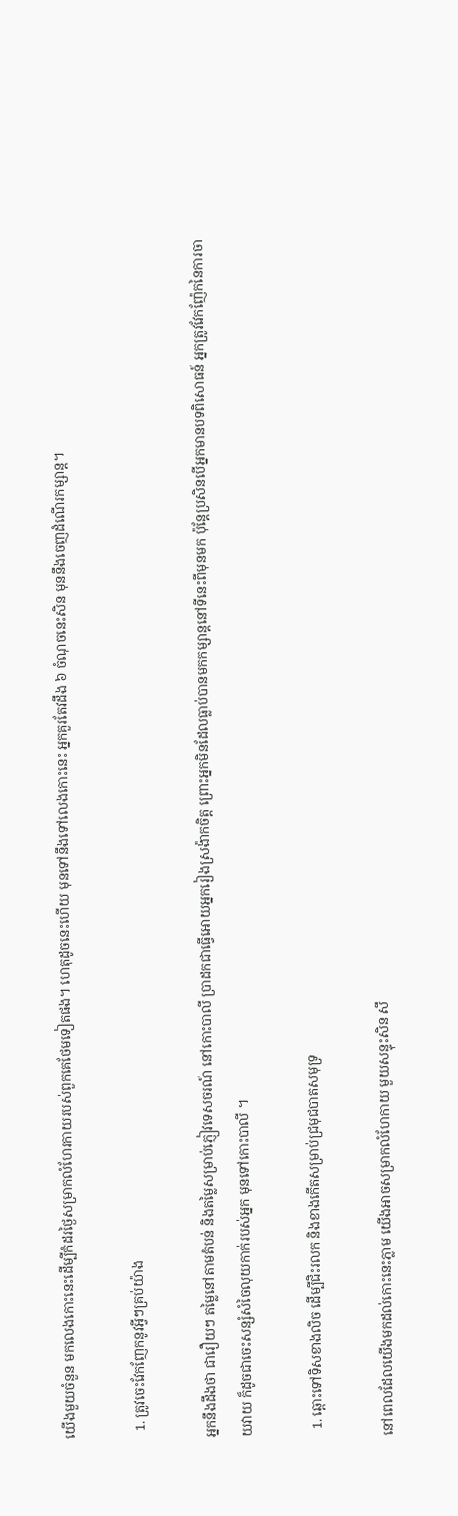យើងមួយចំនួន មកលេងកោះនេះដើម្បីកំដរថ្ងៃសម្រាកលំហែរកាយរបស់ពួកគេថែមទៀតផង។ ហេតុដូចនេះហើយ មុនទៅនឹងទៅលេងកោះនេះ អ្នកគួរតែវដឹង ៦ ចំណុចនេះសិន មុននឹងចេញដំណើរកម្សាន្ត។

  1. ត្រូវចេះវែកញែកនូវអ្វីៗគ្រប់យ៉ាង

អ្នកនឹងដឹងថា ជារឿយៗ តម្លៃនៅតាមតំបន់ និងតម្លៃសម្រាប់ភ្ញៀវទេសចរណ៍ នៅកោះបាលី ប្រាដកជាធ្វើអោយអ្នករៀងស្រង៉ាកចិត្ត ព្រោះអ្នកមិនដែលធ្លាប់បានមកកម្សាន្តនៅទីនេះពីមុនមក ប៉ុន្តែប្រសិនបើអ្នកមានបទពិសោធន៍ អ្នកត្រូវវែកញ៉ែកនៃការចាយវាយ ក៏ដូចជាចេះសន្សំសំចៃលុយកាក់របស់អ្នក មុនទៅកោះបាលី ។

  1. ឆ្ពោះទៅទិសខាងលិច ដើម្បីជិះរលក និងខាងកើតសម្រាប់ជ្រមុជបាតសមុទ្រ

នៅពេលដែលយើងមកដល់កោះនេះភ្លាម យើងអាចសម្រាកលំហែកាយ មួយសន្ទុះសិន សឹ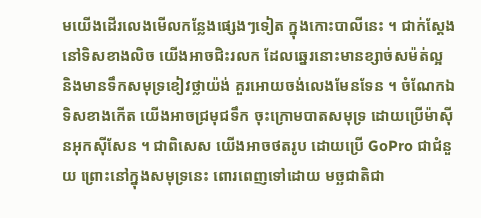មយើងដើរលេងមើលកន្លែងផ្សេងៗទៀត ក្នុងកោះបាលីនេះ ។ ជាក់ស្តែង នៅទិសខាងលិច យើងអាចជិះរលក ដែលឆ្នេរនោះមានខ្សាច់សម៉ត់ល្អ និងមានទឹកសមុទ្រខៀវថ្លាយ៉ង់ គួរអោយចង់លេងមែនទែន ។ ចំណែកឯទិសខាងកើត យើងអាចជ្រមុជទឹក ចុះក្រោមបាតសមុទ្រ ដោយប្រើម៉ាស៊ីនអុកស៊ីសែន ។ ជាពិសេស យើងអាចថតរូប ដោយប្រើ GoPro ជាជំនួយ ព្រោះនៅក្នុងសមុទ្រនេះ ពោរពេញទៅដោយ មច្ឆជាតិជា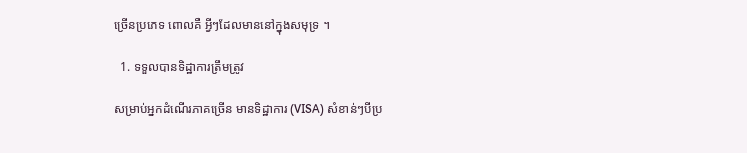ច្រើនប្រភេទ ពោលគឺ អ្វីៗដែលមាននៅក្នុងសមុទ្រ ។

  1. ទទួលបានទិដ្ឋាការត្រឹមត្រូវ

សម្រាប់អ្នកដំណើរភាគច្រើន មានទិដ្ឋាការ (VISA) សំខាន់ៗបីប្រ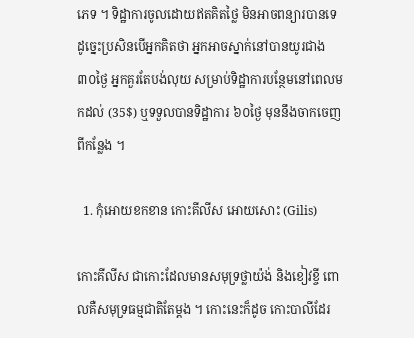ភេទ ។ ទិដ្ឋាការចូលដោយឥតគិតថ្លៃ មិនអាចពន្យារបានទេ ដូច្នេះប្រសិនបើអ្នកគិតថា អ្នកអាចស្នាក់នៅបានយូរជាង ៣០ថ្ងៃ អ្នកគួរតែបង់លុយ សម្រាប់ទិដ្ឋាការបន្ថែមនៅពេលមកដល់ (35$) ឬទទួលបានទិដ្ឋាការ ៦០ថ្ងៃ មុននឹងចាកចេញពីកន្លែង ។

  1. កុំអោយខកខាន កោះគីលីស អោយសោះ (Gilis)

កោះគីលីស ជាកោះដែលមានសមុទ្រថ្លាយ៉ង់ និងខៀវខ្ចី ពោលគឺសមុទ្រធម្មជាតិតែម្តង ។ កោះនេះក៏ដូច កោះបាលីដែរ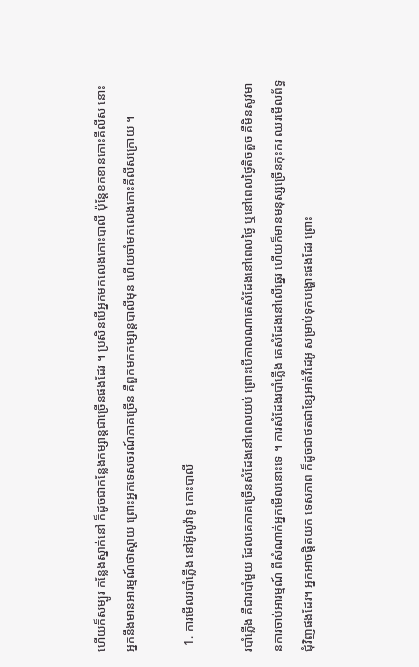ហើយក៏សម្បូរ កន្លែងស្នាក់នៅ ក៏ដូចជាកន្លែងកម្សាន្តជាច្រើនផងដែរ ។ ប្រសិនបើអ្នកមកលេងកោះបាលី ប៉ុន្តែខកខានកោះគីលីស នោះអ្នកនឹងមានអារម្មណ៍ថាស្តាយ ព្រោះអ្នកទេសចរណ៍ភាគច្រើន គឺពួកមកកម្សាន្តបាលីមុន ហើយចាំមកលេងកោះគីលីសក្រោយ ។

  1. ការមើលរបាំភ្លើង នៅអ៊ូលូវ៉ាទូ កោះបាលី

របាំភ្លើង គឺជារបាំមួយ ដែលគេភាគច្រើនសំដែងនៅពេលយប់ ព្រោះបើកាលណាគេសំដែងនៅពេលថ្ងៃ ឬនៅពេលថ្ងៃតិចតួច គឺមិនសូវមានការចាប់អារម្មណ៍ ពីសំណាក់អ្នកមើលនោះទេ ។ ការសំដែងរបាំភ្លើង គេសំដែងនៅលើឆ្នេរ ហើយក៏មានមនុស្សច្រើនកុះករ ឈរមើលព័ទ្ធជុំវិញផងដែរ។ អ្នកអាចផ្តិតយក ទេសភាព ក៏ដូចជាថតជាខ្សែអាត់វីដេអូ សម្រាប់ទុកបង្ហោះផងដែរ ព្រោះ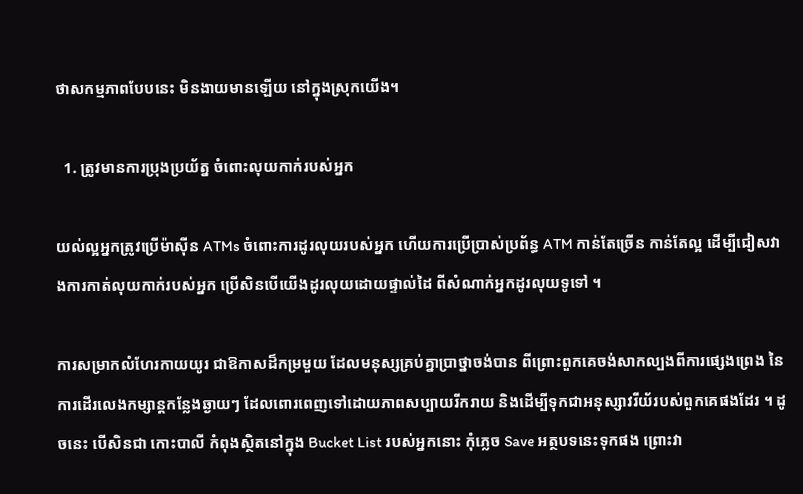ថាសកម្មភាពបែបនេះ មិនងាយមានឡើយ នៅក្នុងស្រុកយើង។

  1. ត្រូវមានការប្រុងប្រយ័ត្ន ចំពោះលុយកាក់របស់អ្នក

យល់ល្អអ្នកត្រូវប្រើម៉ាស៊ីន ATMs ចំពោះការដូរលុយរបស់អ្នក ហើយការប្រើប្រាស់ប្រព័ន្ធ ATM កាន់តែច្រើន កាន់តែល្អ ដើម្បីជៀសវាងការកាត់លុយកាក់របស់អ្នក ប្រើសិនបើយើងដូរលុយដោយផ្ទាល់ដៃ ពីសំណាក់អ្នកដូរលុយទូទៅ ។

ការសម្រាកលំហែរកាយយូរ ជាឱកាសដ៏កម្រមួយ ដែលមនុស្សគ្រប់គ្នាប្រាថ្នាចង់បាន ពីព្រោះពួកគេចង់សាកល្បងពីការផ្សេងព្រេង នៃការដើរលេងកម្សាន្តកន្លែងឆ្ងាយៗ ដែលពោរពេញទៅដោយភាពសប្បាយរីករាយ និងដើម្បីទុកជាអនុស្សាវរីយ័របស់ពួកគេផងដែរ ។ ដូចនេះ បើសិនជា កោះបាលី កំពុងស្ថិតនៅក្នុង Bucket List របស់អ្នកនោះ កុំភ្លេច Save អត្ថបទនេះទុកផង ព្រោះវា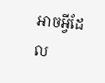អាចអ្វីដែល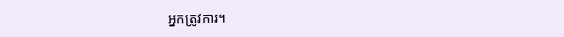អ្នកត្រូវការ។